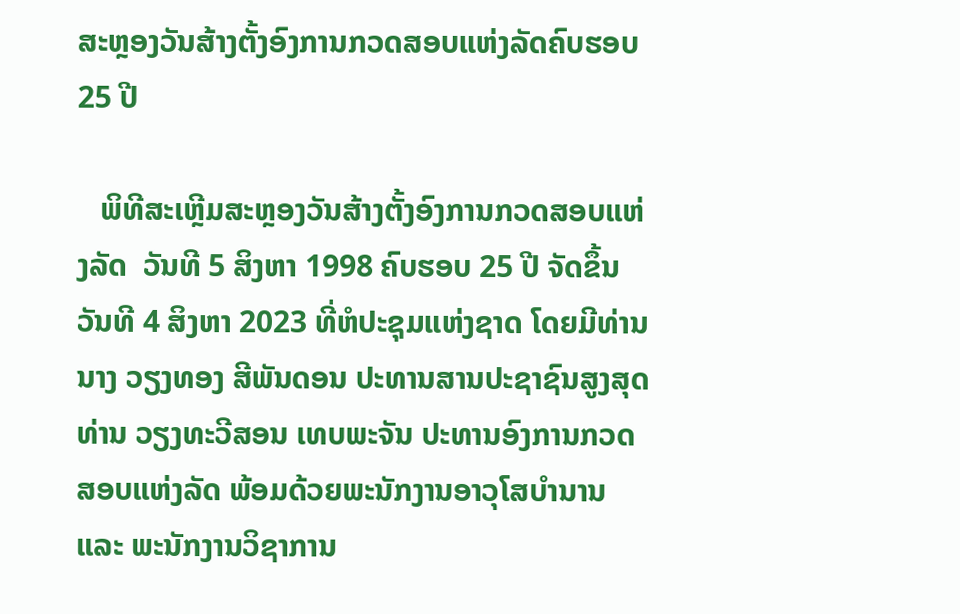ສະຫຼອງວັນສ້າງຕັ້ງອົງການກວດສອບແຫ່ງລັດຄົບຮອບ 25 ປີ

   ພິທີສະເຫຼີມສະຫຼອງວັນສ້າງຕັ້ງອົງການກວດສອບແຫ່ງລັດ  ວັນທີ 5 ສິງຫາ 1998 ຄົບຮອບ 25 ປີ ຈັດຂຶ້ນວັນທີ 4 ສິງຫາ 2023 ທີ່ຫໍປະຊຸມແຫ່ງຊາດ ໂດຍມີທ່ານ ນາງ ວຽງທອງ ສີພັນດອນ ປະທານສານປະຊາຊົນສູງສຸດ  ທ່ານ ວຽງທະວີສອນ ເທບພະຈັນ ປະທານອົງການກວດສອບແຫ່ງລັດ ພ້ອມດ້ວຍພະນັກງານອາວຸໂສບຳນານ ແລະ ພະນັກງານວິຊາການ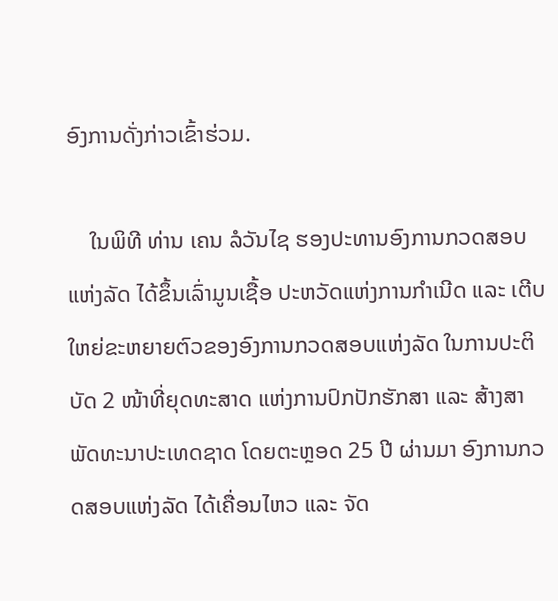ອົງການດັ່ງກ່າວເຂົ້າຮ່ວມ.

    ໃນພິທີ ທ່ານ ເຄນ ລໍວັນໄຊ ຮອງປະທານອົງການກວດສອບແຫ່ງລັດ ໄດ້ຂຶ້ນເລົ່າມູນເຊື້ອ ປະຫວັດແຫ່ງການກຳເນີດ ແລະ ເຕີບໃຫຍ່ຂະຫຍາຍຕົວຂອງອົງການກວດສອບແຫ່ງລັດ ໃນການປະຕິບັດ 2 ໜ້າທີ່ຍຸດທະສາດ ແຫ່ງການປົກປັກຮັກສາ ແລະ ສ້າງສາພັດທະນາປະເທດຊາດ ໂດຍຕະຫຼອດ 25 ປີ ຜ່ານມາ ອົງການກວດສອບແຫ່ງລັດ ໄດ້ເຄື່ອນໄຫວ ແລະ ຈັດ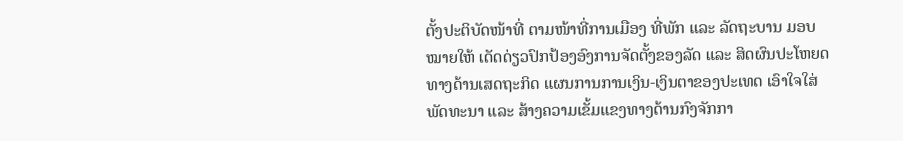ຕັ້ງປະຕິບັດໜ້າທີ່ ຕາມໜ້າທີ່ການເມືອງ ທີ່ພັກ ແລະ ລັດຖະບານ ມອບໝາຍໃຫ້ ເດັດດ່ຽວປົກປ້ອງອົງການຈັດຕັ້ງຂອງລັດ ແລະ ສິດຜົນປະໂຫຍດທາງດ້ານເສດຖະກິດ ແຜນການການເງິນ-ເງິນຕາຂອງປະເທດ ເອົາໃຈໃສ່ພັດທະນາ ແລະ ສ້າງຄວາມເຂັ້ມແຂງທາງດ້ານກົງຈັກກາ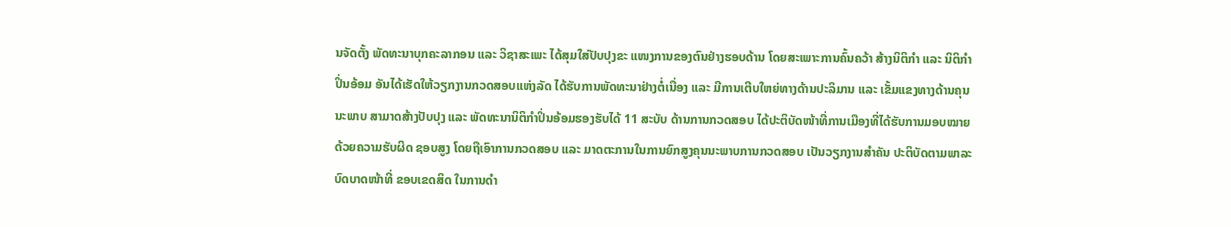ນຈັດຕັ້ງ ພັດທະນາບຸກຄະລາກອນ ແລະ ວິຊາສະເພະ ໄດ້ສຸມໃສ່ປັບປຸງຂະ ແໜງການຂອງຕົນຢ່າງຮອບດ້ານ ໂດຍສະເພາະການຄົ້ນຄວ້າ ສ້າງນິຕິກຳ ແລະ ນິຕິກຳປິ່ນອ້ອມ ອັນໄດ້ເຮັດໃຫ້ວຽກງານກວດສອບແຫ່ງລັດ ໄດ້ຮັບການພັດທະນາຢ່າງຕໍ່ເນື່ອງ ແລະ ມີການເຕີບໃຫຍ່ທາງດ້ານປະລິມານ ແລະ ເຂັ້ມແຂງທາງດ້ານຄຸນນະພາບ ສາມາດສ້າງປັບປຸງ ແລະ ພັດທະນານິຕິກຳປິ່ນອ້ອມຮອງຮັບໄດ້ 11 ສະບັບ ດ້ານການກວດສອບ ໄດ້ປະຕິບັດໜ້າທີ່ການເມືອງທີ່ໄດ້ຮັບການມອບໝາຍ ດ້ວຍຄວາມຮັບຜິດ ຊອບສູງ ໂດຍຖືເອົາການກວດສອບ ແລະ ມາດຕະການໃນການຍົກສູງຄຸນນະພາບການກວດສອບ ເປັນວຽກງານສຳຄັນ ປະຕິບັດຕາມພາລະບົດບາດໜ້າທີ່ ຂອບເຂດສິດ ໃນການດຳ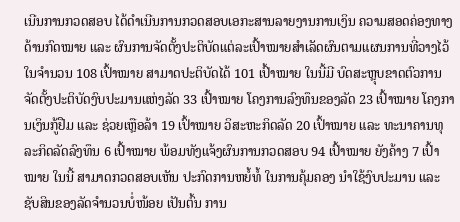ເນີນການກວດສອບ ໄດ້ດໍາເນີນການກວດສອບເອກະສານລາຍງານການເງິນ ຄວາມສອດຄ່ອງທາງດ້ານກົດໝາຍ ແລະ ຜົນການຈັດຕັ້ງປະຕິບັດແຕ່ລະເປົ້າໝາຍສໍາເລັດຜົນຕາມແຜນການທີ່ວາງໄວ້ໃນຈຳນວນ 108 ເປົ້າໝາຍ ສາມາດປະຕິບັດໄດ້ 101 ເປົ້າໝາຍ ໃນນີ້ມີ ບົດສະຫຼຸບຂາດຕົວການຈັດຕັ້ງປະຕິບັດງົບປະມານແຫ່ງລັດ 33 ເປົ້າໝາຍ ໂຄງການລົງທຶນຂອງລັດ 23 ເປົ້າໝາຍ ໂຄງການເງິນກູ້ຢືມ ແລະ ຊ່ວຍເຫຼືອລ້າ 19 ເປົ້າໝາຍ ວິສະຫະກິດລັດ 20 ເປົ້າໝາຍ ແລະ ທະນາຄານທຸລະກິດລັດລົງທຶນ 6 ເປົ້າໝາຍ ພ້ອມທັງແຈ້ງຜົນການກວດສອບ 94 ເປົ້າໝາຍ ຍັງຄ້າງ 7 ເປົ້າໝາຍ ໃນນີ້ ສາມາດກວດສອບເຫັນ ປະກົດການຫຍໍ້ທໍ້ ໃນການຄຸ້ມຄອງ ນໍາໃຊ້ງົບປະມານ ແລະ ຊັບສິນຂອງລັດຈຳນວນບໍ່ໜ້ອຍ ເປັນຕົ້ນ ການ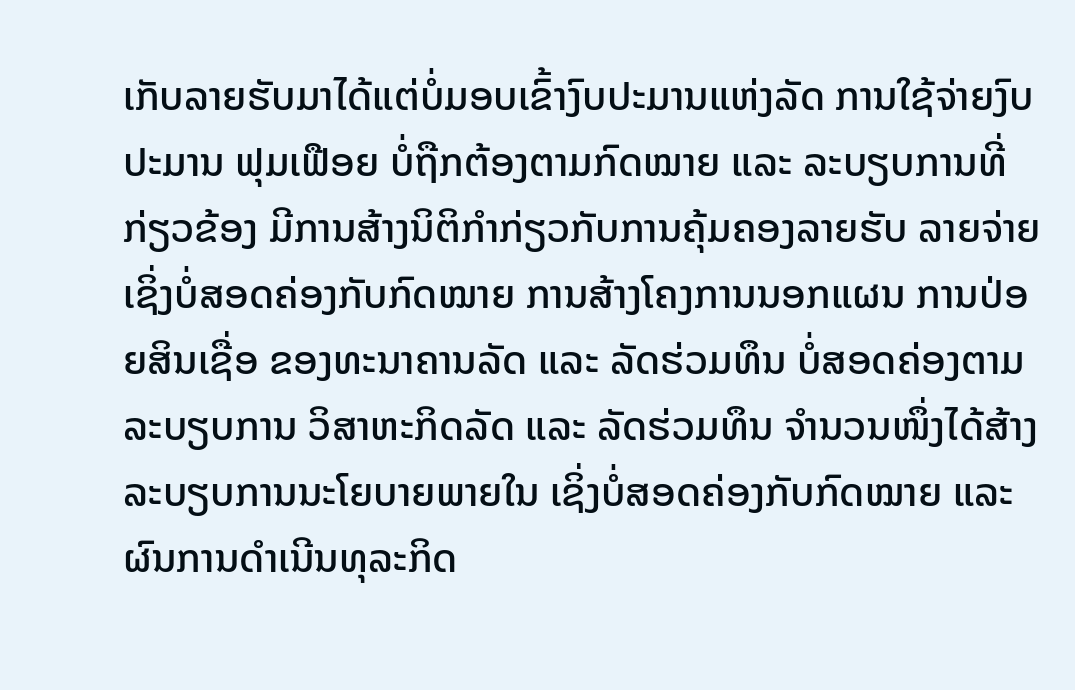ເກັບລາຍຮັບມາໄດ້ແຕ່ບໍ່ມອບເຂົ້າງົບປະມານແຫ່ງລັດ ການໃຊ້ຈ່າຍງົບປະມານ ຟຸມເຟືອຍ ບໍ່ຖືກຕ້ອງຕາມກົດໝາຍ ແລະ ລະບຽບການທີ່ກ່ຽວຂ້ອງ ມີການສ້າງນິຕິກຳກ່ຽວກັບການຄຸ້ມຄອງລາຍຮັບ ລາຍຈ່າຍ ເຊິ່ງບໍ່ສອດຄ່ອງກັບກົດໝາຍ ການສ້າງໂຄງການນອກແຜນ ການປ່ອຍສິນເຊື່ອ ຂອງທະນາຄານລັດ ແລະ ລັດຮ່ວມທຶນ ບໍ່ສອດຄ່ອງຕາມລະບຽບການ ວິສາຫະກິດລັດ ແລະ ລັດຮ່ວມທຶນ ຈຳນວນໜຶ່ງໄດ້ສ້າງລະບຽບການນະໂຍບາຍພາຍໃນ ເຊິ່ງບໍ່ສອດຄ່ອງກັບກົດໝາຍ ແລະ ຜົນການດຳເນີນທຸລະກິດ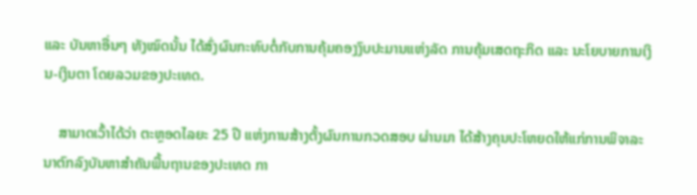ແລະ ບັນຫາອື່ນໆ ທັງໝົດນັ້ນ ໄດ້ສົ່ງຜົນກະທົບຕໍ່ກັບການຄຸ້ມຄອງງົບປະມານແຫ່ງລັດ ການຄຸ້ມເສດຖະກິດ ແລະ ນະໂຍບາຍການເງິນ-ເງິນຕາ ໂດຍລວມຂອງປະເທດ.

    ສາມາດເວົ້າໄດ້ວ່າ ຕະຫຼອດໄລຍະ 25 ປີ ແຫ່ງການສ້າງຕັ້ງຜົນການກວດສອບ ຜ່ານມາ ໄດ້ສ້າງຄຸນປະໂຫຍດໃຫ້ແກ່ການພິຈາລະນາຕົກລົງບັນຫາສຳຄັນພື້ນຖານຂອງປະເທດ ກາ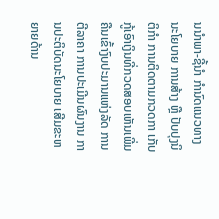ນນຳພາ-ຊີ້ນຳ ກຳນົດແນວທາງ ນະໂຍບາຍ ການສ້າງ ຫຼື ປັບປຸງນິຕິກຳ ການຕິດຕາມກວດກາ ເກັບກູ້ເອົາເງິນທີ່ກວດສອບເຫັນເພີ່ມຄືນເຂົ້າງົບປະມານແຫ່ງລັດ ການຕີລາຄາ ການປະເມີນຜົນງານ ການປະຕິບັດນະໂຍບາຍ ເສີມຂະຫຍາຍດ້ານ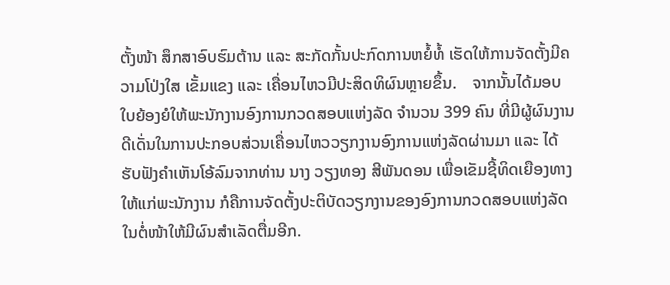ຕັ້ງໜ້າ ສຶກສາອົບຮົມຕ້ານ ແລະ ສະກັດກັ້ນປະກົດການຫຍໍ້ທໍ້ ເຮັດໃຫ້ການຈັດຕັ້ງມີຄວາມໂປ່ງໃສ ເຂັ້ມແຂງ ແລະ ເຄື່ອນໄຫວມີປະສິດທິຜົນຫຼາຍຂຶ້ນ.    ຈາກນັ້ນໄດ້ມອບໃບຍ້ອງຍໍໃຫ້ພະນັກງານອົງການກວດສອບແຫ່ງລັດ ຈຳນວນ 399 ຄົນ ທີ່ມີຜູ້ຜົນງານດີເດັ່ນໃນການປະກອບສ່ວນເຄື່ອນໄຫວວຽກງານອົງການແຫ່ງລັດຜ່ານມາ ແລະ ໄດ້ຮັບຟັງຄຳເຫັນໂອ້ລົມຈາກທ່ານ ນາງ ວຽງທອງ ສີພັນດອນ ເພື່ອເຂັມຊີ້ທິດເຍືອງທາງໃຫ້ແກ່ພະນັກງານ ກໍຄືການຈັດຕັ້ງປະຕິບັດວຽກງານຂອງອົງການກວດສອບແຫ່ງລັດໃນຕໍ່ໜ້າໃຫ້ມີຜົນສຳເລັດຕື່ມອີກ.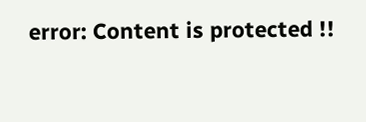error: Content is protected !!